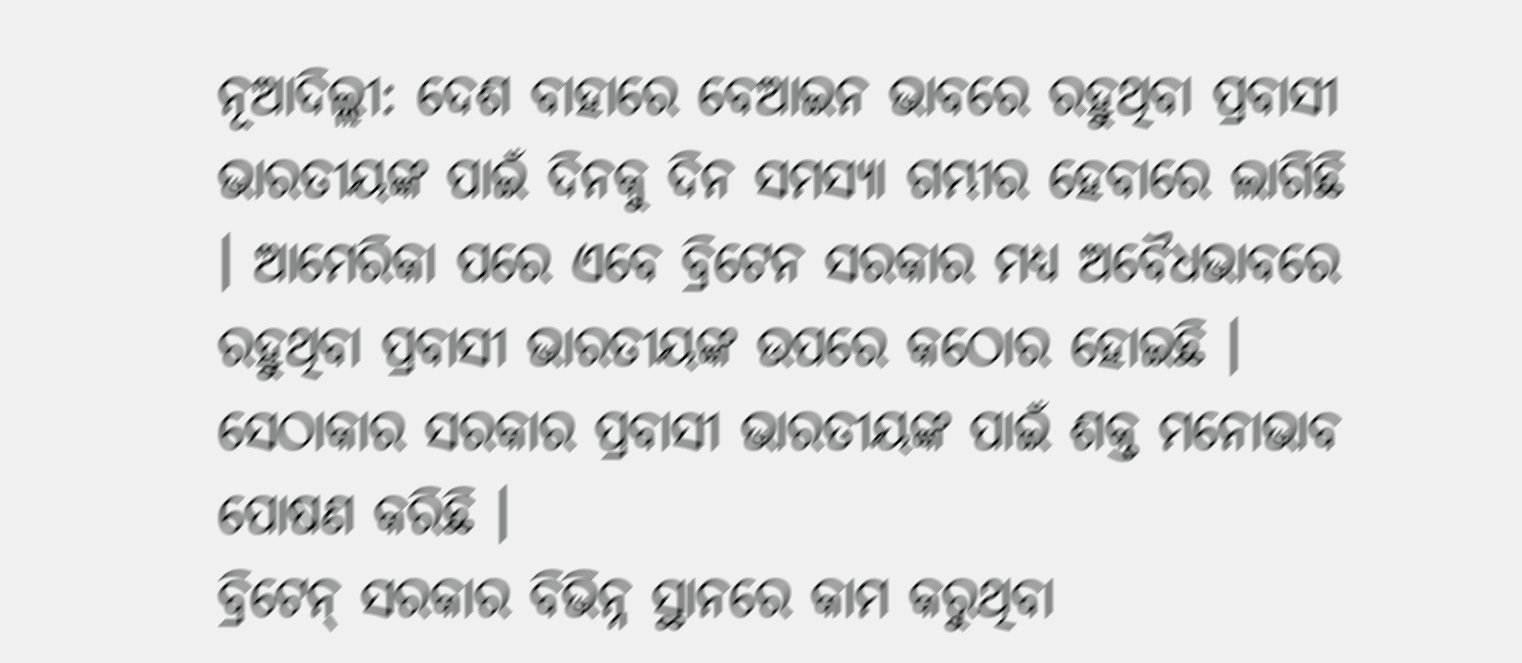ନୂଆଦିଲ୍ଲୀ: ଦେଶ ବାହାରେ ବେଆଇନ ଭାବରେ ରହୁଥିବା ପ୍ରବାସୀ ଭାରତୀୟଙ୍କ ପାଇଁ ଦିନକୁ ଦିନ ସମସ୍ୟା ଗମ୍ଭୀର ହେବାରେ ଲାଗିଛି । ଆମେରିକା ପରେ ଏବେ ବ୍ରିଟେନ ସରକାର ମଧ୍ୟ ଅବୈଧଭାବରେ ରହୁଥିବା ପ୍ରବାସୀ ଭାରତୀୟଙ୍କ ଉପରେ କଠୋର ହୋଇଛି । ସେଠାକାର ସରକାର ପ୍ରବାସୀ ଭାରତୀୟଙ୍କ ପାଇଁ ଶକ୍ତ ମନୋଭାବ ପୋଷଣ କରିଛି ।
ବ୍ରିଟେନ୍ ସରକାର ବିଭିନ୍ନ ସ୍ଥାନରେ କାମ କରୁଥିବା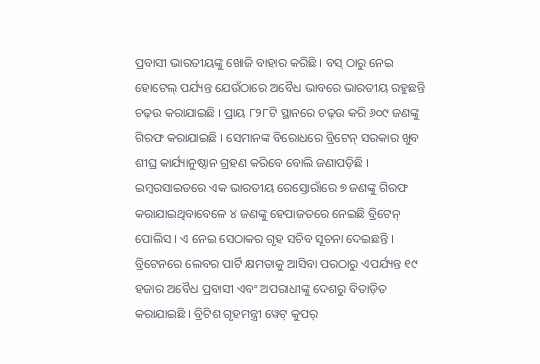ପ୍ରବାସୀ ଭାରତୀୟଙ୍କୁ ଖୋଜି ବାହାର କରିଛି । ବସ୍ ଠାରୁ ନେଇ ହୋଟେଲ୍ ପର୍ଯ୍ୟନ୍ତ ଯେଉଁଠାରେ ଅବୈଧ ଭାବରେ ଭାରତୀୟ ରହୁଛନ୍ତି ଚଢ଼ଉ କରାଯାଇଛି । ପ୍ରାୟ ୮୨୮ଟି ସ୍ଥାନରେ ଚଢ଼ଉ କରି ୬୦୯ ଜଣଙ୍କୁ ଗିରଫ କରାଯାଇଛି । ସେମାନଙ୍କ ବିରୋଧରେ ବ୍ରିଟେନ୍ ସରକାର ଖୁବ ଶୀଘ୍ର କାର୍ଯ୍ୟାନୁଷ୍ଠାନ ଗ୍ରହଣ କରିବେ ବୋଲି ଜଣାପଡ଼ିଛି । ଇମ୍ବରସାଇଡରେ ଏକ ଭାରତୀୟ ରେସ୍ତୋରାଁରେ ୭ ଜଣଙ୍କୁ ଗିରଫ କରାଯାଇଥିବାବେଳେ ୪ ଜଣଙ୍କୁ ହେପାଜତରେ ନେଇଛି ବ୍ରିଟେନ୍ ପୋଲିସ । ଏ ନେଇ ସେଠାକର ଗୃହ ସଚିବ ସୂଚନା ଦେଇଛନ୍ତି ।
ବ୍ରିଟେନରେ ଲେବର ପାର୍ଟି କ୍ଷମତାକୁ ଆସିବା ପରଠାରୁ ଏପର୍ଯ୍ୟନ୍ତ ୧୯ ହଜାର ଅବୈଧ ପ୍ରବାସୀ ଏବଂ ଅପରାଧୀଙ୍କୁ ଦେଶରୁ ବିତାଡ଼ିତ କରାଯାଇଛି । ବ୍ରିଟିଶ ଗୃହମନ୍ତ୍ରୀ ୱେଟ୍ କୁପର୍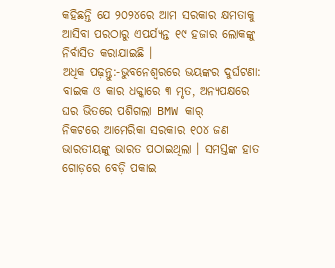କହିଛନ୍ତି ଯେ ୨୦୨୪ରେ ଆମ ସରକାର କ୍ଷମତାକୁ ଆସିବା ପରଠାରୁ ଏପର୍ଯ୍ୟନ୍ତ ୧୯ ହଜାର ଲୋକଙ୍କୁ ନିର୍ବାସିତ କରାଯାଇଛି ।
ଅଧିକ ପଢ଼ନ୍ତୁ:-ଭୁବନେଶ୍ୱରରେ ଭୟଙ୍କର ଦୁର୍ଘଟଣା: ବାଇକ ଓ କାର ଧକ୍କାରେ ୩ ମୃତ, ଅନ୍ୟପକ୍ଷରେ ଘର ଭିତରେ ପଶିଗଲା BMW କାର୍
ନିକଟରେ ଆମେରିକା ସରକାର ୧୦୪ ଜଣ ଭାରତୀୟଙ୍କୁ ଭାରତ ପଠାଇଥିଲା । ସମସ୍ତଙ୍କ ହାତ ଗୋଡ଼ରେ ବେଡ଼ି ପକାଇ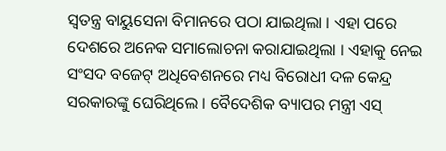ସ୍ୱତନ୍ତ୍ର ବାୟୁସେନା ବିମାନରେ ପଠା ଯାଇଥିଲା । ଏହା ପରେ ଦେଶରେ ଅନେକ ସମାଲୋଚନା କରାଯାଇଥିଲା । ଏହାକୁ ନେଇ ସଂସଦ ବଜେଟ୍ ଅଧିବେଶନରେ ମଧ୍ୟ ବିରୋଧୀ ଦଳ କେନ୍ଦ୍ର ସରକାରଙ୍କୁ ଘେରିଥିଲେ । ବୈଦେଶିକ ବ୍ୟାପର ମନ୍ତ୍ରୀ ଏସ୍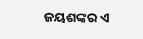ଜୟଶଙ୍କର ଏ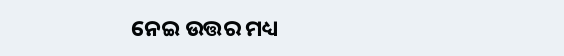ନେଇ ଉତ୍ତର ମଧ୍ୟ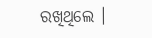ରଖିଥିଲେ ।